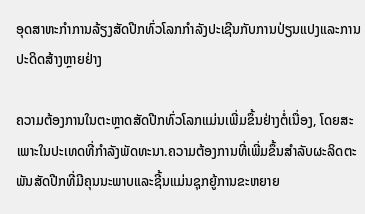ອຸດສາຫະກໍາການລ້ຽງສັດປີກທົ່ວໂລກກໍາລັງປະເຊີນກັບການປ່ຽນແປງແລະການປະດິດສ້າງຫຼາຍຢ່າງ

ຄວາມຕ້ອງການໃນຕະຫຼາດສັດປີກທົ່ວໂລກແມ່ນເພີ່ມຂຶ້ນຢ່າງຕໍ່ເນື່ອງ, ໂດຍສະເພາະໃນປະເທດທີ່ກໍາລັງພັດທະນາ.ຄວາມຕ້ອງການທີ່ເພີ່ມຂຶ້ນສໍາລັບຜະລິດຕະພັນສັດປີກທີ່ມີຄຸນນະພາບແລະຊີ້ນແມ່ນຊຸກຍູ້ການຂະຫຍາຍ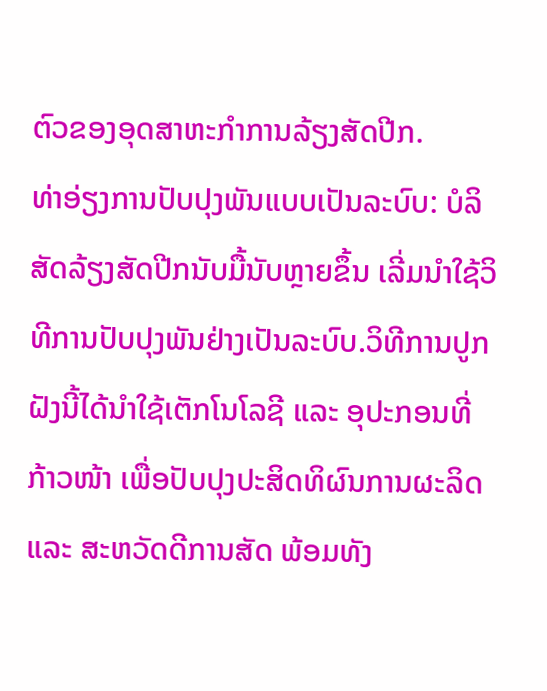ຕົວຂອງອຸດສາຫະກໍາການລ້ຽງສັດປີກ.
ທ່າອ່ຽງການປັບປຸງພັນແບບເປັນລະບົບ: ບໍລິສັດລ້ຽງສັດປີກນັບມື້ນັບຫຼາຍຂຶ້ນ ເລີ່ມນຳໃຊ້ວິທີການປັບປຸງພັນຢ່າງເປັນລະບົບ.ວິທີການປູກຝັງນີ້ໄດ້ນຳໃຊ້ເຕັກໂນໂລຊີ ແລະ ອຸປະກອນທີ່ກ້າວໜ້າ ເພື່ອປັບປຸງປະສິດທິຜົນການຜະລິດ ແລະ ສະຫວັດດີການສັດ ພ້ອມທັງ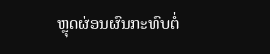ຫຼຸດຜ່ອນຜົນກະທົບຕໍ່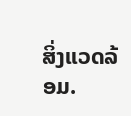ສິ່ງແວດລ້ອມ.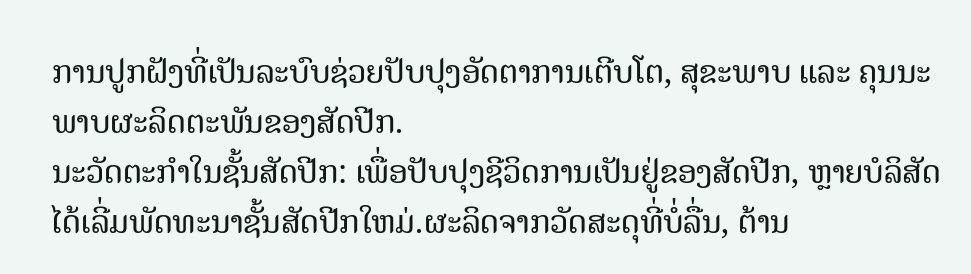ການປູກຝັງທີ່ເປັນລະບົບຊ່ວຍປັບປຸງອັດຕາການເຕີບໂຕ, ສຸຂະພາບ ແລະ ຄຸນນະພາບຜະລິດຕະພັນຂອງສັດປີກ.
ນະວັດຕະກໍາໃນຊັ້ນສັດປີກ: ເພື່ອປັບປຸງຊີວິດການເປັນຢູ່ຂອງສັດປີກ, ຫຼາຍບໍລິສັດໄດ້ເລີ່ມພັດທະນາຊັ້ນສັດປີກໃຫມ່.ຜະລິດຈາກວັດສະດຸທີ່ບໍ່ລື່ນ, ຕ້ານ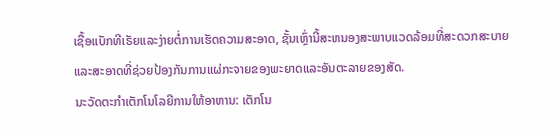ເຊື້ອແບັກທີເຣັຍແລະງ່າຍຕໍ່ການເຮັດຄວາມສະອາດ, ຊັ້ນເຫຼົ່ານີ້ສະຫນອງສະພາບແວດລ້ອມທີ່ສະດວກສະບາຍແລະສະອາດທີ່ຊ່ວຍປ້ອງກັນການແຜ່ກະຈາຍຂອງພະຍາດແລະອັນຕະລາຍຂອງສັດ.
ນະວັດຕະກໍາເຕັກໂນໂລຍີການໃຫ້ອາຫານ: ເຕັກໂນ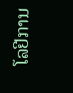ໂລຢີການ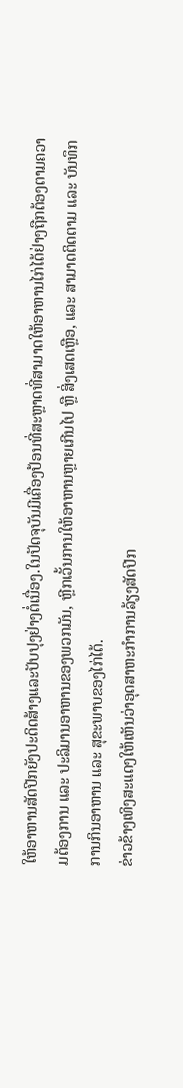ໃຫ້ອາຫານສັດປີກຍັງປະດິດສ້າງແລະປັບປຸງຢ່າງຕໍ່ເນື່ອງ.ໃນປັດຈຸບັນມີເຄື່ອງປ້ອນທີ່ສະຫຼາດທີ່ສາມາດໃຫ້ອາຫານໄກ່ໄດ້ຢ່າງຖືກຕ້ອງຕາມຄວາມຕ້ອງການ ແລະ ປະລິມານອາຫານຂອງພວກມັນ, ຫຼີກເວັ້ນການໃຫ້ອາຫານຫຼາຍເກີນໄປ ຫຼື ສິ່ງເສດເຫຼືອ, ແລະ ສາມາດຕິດຕາມ ແລະ ບັນທຶກການກິນອາຫານ ແລະ ສຸຂະພາບຂອງໄກ່ໄດ້.
ຂ່າວຂ້າງເທິງສະແດງໃຫ້ເຫັນວ່າອຸດສາຫະກໍາການລ້ຽງສັດປີກ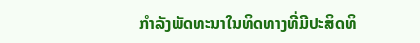ກໍາລັງພັດທະນາໃນທິດທາງທີ່ມີປະສິດທິ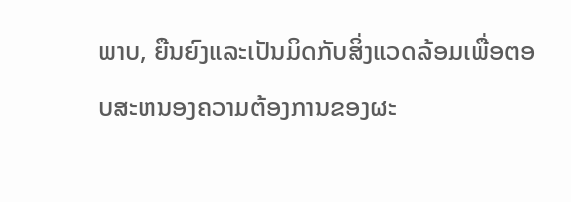ພາບ, ຍືນຍົງແລະເປັນມິດກັບສິ່ງແວດລ້ອມເພື່ອຕອບສະຫນອງຄວາມຕ້ອງການຂອງຜະ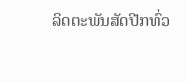ລິດຕະພັນສັດປີກທົ່ວ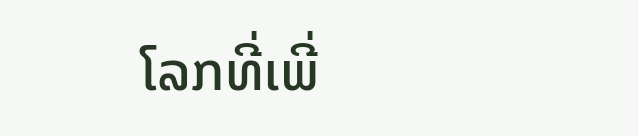ໂລກທີ່ເພີ່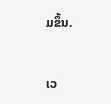ມຂຶ້ນ.


ເວ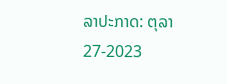ລາປະກາດ: ຕຸລາ 27-2023